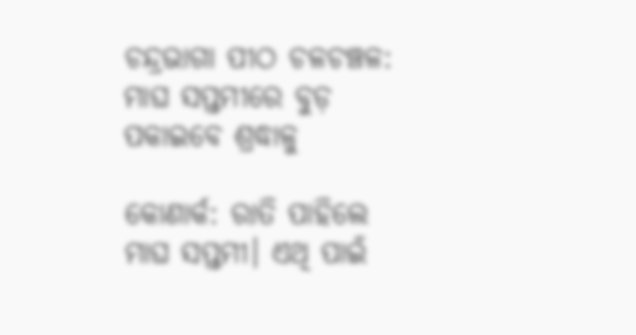ଚନ୍ଦ୍ରଭାଗା ପୀଠ ଚଳଚଞ୍ଚଳ: ମାଘ ସପ୍ତମୀରେ ବୁଡ଼ ପକାଇବେ ଶ୍ରଦ୍ଧାଳୁ

କୋଣାର୍କ: ରାତି ପାହିଲେ ମାଘ ସପ୍ତମୀ। ଏଥି ପାଇଁ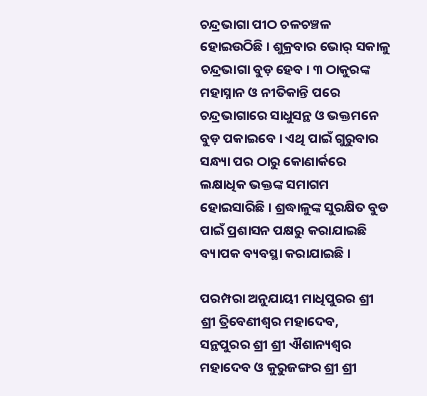ଚନ୍ଦ୍ରଭାଗା ପୀଠ ଚଳଚଞ୍ଚଳ ହୋଇଉଠିଛି। ଶୁକ୍ରବାର ଭୋର୍‌ ସକାଳୁ ଚନ୍ଦ୍ରଭାଗା ବୁଡ଼ ହେବ। ୩ ଠାକୁରଙ୍କ ମହାସ୍ନାନ ଓ ନୀତିକାନ୍ତି ପରେ ଚନ୍ଦ୍ରଭାଗାରେ ସାଧୁସନ୍ଥ ଓ ଭକ୍ତମନେ ବୁଡ଼ ପକାଇବେ। ଏଥି ପାଇଁ ଗୁରୁବାର ସନ୍ଧ୍ୟା ପର ଠାରୁ କୋଣାର୍କରେ ଲକ୍ଷାଧିକ ଭକ୍ତଙ୍କ ସମାଗମ ହୋଇସାରିଛି। ଶ୍ରଦ୍ଧାଳୁଙ୍କ ସୁରକ୍ଷିତ ବୁଡ ପାଇଁ ପ୍ରଶାସନ ପକ୍ଷରୁ କରାଯାଇଛି ବ୍ୟାପକ ବ୍ୟବସ୍ଥା କରାଯାଇଛି।

ପରମ୍ପରା ଅନୁଯାୟୀ ମାଧିପୁରର ଶ୍ରୀ ଶ୍ରୀ ତ୍ରିବେଣୀଶ୍ଵର ମହାଦେବ, ସନ୍ଥପୁରର ଶ୍ରୀ ଶ୍ରୀ ଐଶାନ୍ୟଶ୍ଵର ମହାଦେବ ଓ କୁରୁଜଙ୍ଗର ଶ୍ରୀ ଶ୍ରୀ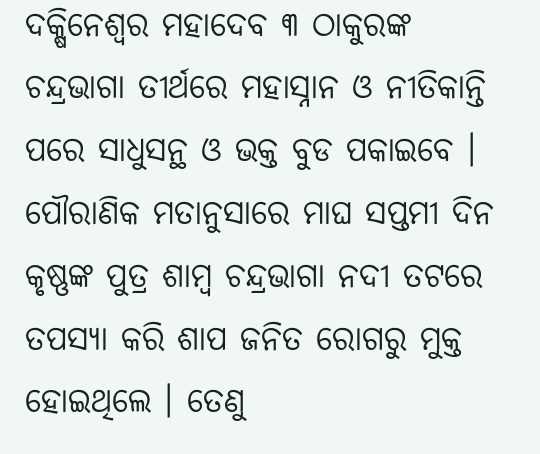ଦକ୍ଷିନେଶ୍ବର ମହାଦେବ ୩ ଠାକୁରଙ୍କ ଚନ୍ଦ୍ରଭାଗା ତୀର୍ଥରେ ମହାସ୍ନାନ ଓ ନୀତିକାନ୍ତି ପରେ ସାଧୁସନ୍ଥ ଓ ଭକ୍ତ ବୁଡ ପକାଇବେ । ପୌରାଣିକ ମତାନୁସାରେ ମାଘ ସପ୍ତମୀ ଦିନ କୃଷ୍ଣଙ୍କ ପୁତ୍ର ଶାମ୍ବ ଚନ୍ଦ୍ରଭାଗା ନଦୀ ତଟରେ ତପସ୍ୟା କରି ଶାପ ଜନିତ ରୋଗରୁ ମୁକ୍ତ ହୋଇଥିଲେ । ତେଣୁ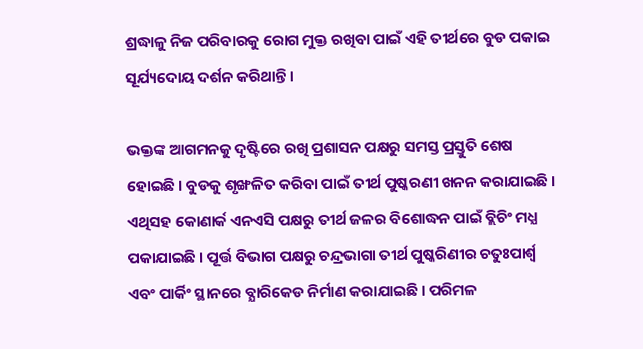ଶ୍ରଦ୍ଧାଳୁ ନିଜ ପରିବାରକୁ ରୋଗ ମୁକ୍ତ ରଖିବା ପାଇଁ ଏହି ତୀର୍ଥରେ ବୁଡ ପକାଇ ସୂର୍ଯ୍ୟଦୋୟ ଦର୍ଶନ କରିଥାନ୍ତି ।

ଭକ୍ତଙ୍କ ଆଗମନକୁ ଦୃଷ୍ଟିରେ ରଖି ପ୍ରଶାସନ ପକ୍ଷରୁ ସମସ୍ତ ପ୍ରସ୍ତୁତି ଶେଷ ହୋଇଛି । ବୁଡକୁ ଶୃଙ୍ଖଳିତ କରିବା ପାଇଁ ତୀର୍ଥ ପୁଷ୍କରଣୀ ଖନନ କରାଯାଇଛି । ଏଥିସହ କୋଣାର୍କ ଏନଏସି ପକ୍ଷରୁ ତୀର୍ଥ ଜଳର ବିଶୋଦ୍ଧନ ପାଇଁ ବ୍ଲିଚିଂ ମଧ୍ଯ ପକାଯାଇଛି । ପୂର୍ତ୍ତ ବିଭାଗ ପକ୍ଷରୁ ଚନ୍ଦ୍ରଭାଗା ତୀର୍ଥ ପୁଷ୍କରିଣୀର ଚତୁଃପାର୍ଶ୍ଵ ଏବଂ ପାର୍କିଂ ସ୍ଥାନରେ ବ୍ଯାରିକେଡ ନିର୍ମାଣ କରାଯାଇଛି । ପରିମଳ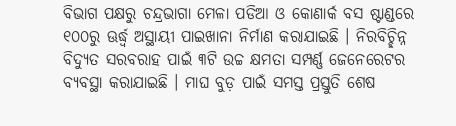ବିଭାଗ ପକ୍ଷରୁ ଚନ୍ଦ୍ରଭାଗା ମେଳା ପଡିଆ ଓ କୋଣାର୍କ ବସ ଷ୍ଟାଣ୍ଡରେ ୧୦୦ରୁ ଊର୍ଦ୍ଧ୍ଵ ଅସ୍ଥାୟୀ ପାଇଖାନା ନିର୍ମାଣ କରାଯାଇଛି । ନିରବିଚ୍ଛିନ୍ନ ବିଦ୍ଯୁତ ସରବରାହ ପାଇଁ ୩ଟି ଉଚ୍ଚ କ୍ଷମତା ସମ୍ପର୍ଣ୍ଣ ଜେନେରେଟର ବ୍ୟବସ୍ଥା କରାଯାଇଛି । ମାଘ ବୁଡ଼ ପାଇଁ ସମସ୍ତ ପ୍ରସ୍ତୁତି ଶେଷ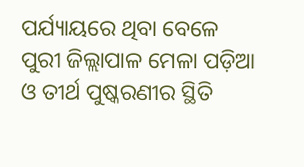ପର୍ଯ୍ୟାୟରେ ଥିବା ବେଳେ ପୁରୀ ଜିଲ୍ଲାପାଳ ମେଳା ପଡ଼ିଆ ଓ ତୀର୍ଥ ପୁଷ୍କରଣୀର ସ୍ଥିତି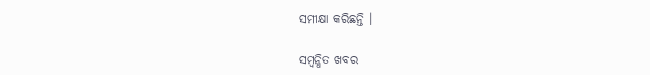ସମୀକ୍ଷା କରିଛନ୍ତି ।

ସମ୍ବନ୍ଧିତ ଖବର